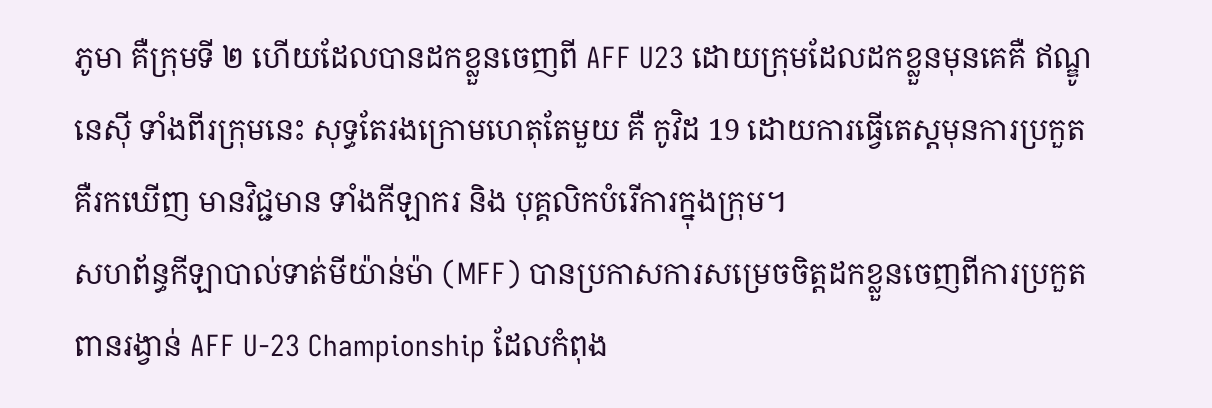ភូមា គឺក្រុមទី ២ ហើយដែលបានដកខ្លួនចេញពី AFF U23 ដោយក្រុមដែលដកខ្លួនមុនគេគឺ ឥណ្ឌូនេស៊ី ទាំងពីរក្រុមនេះ សុទ្ធតែរងក្រោមហេតុតែមួយ គឺ កូវិដ 19 ដោយការធ្វើតេស្តមុនការប្រកួត គឺរកឃើញ មានវិជ្ជមាន ទាំងកីឡាករ និង បុគ្គលិកបំរើការក្នុងក្រុម។
សហព័ន្ធកីឡាបាល់ទាត់មីយ៉ាន់ម៉ា (MFF) បានប្រកាសការសម្រេចចិត្តដកខ្លួនចេញពីការប្រកួតពានរង្វាន់ AFF U-23 Championship ដែលកំពុង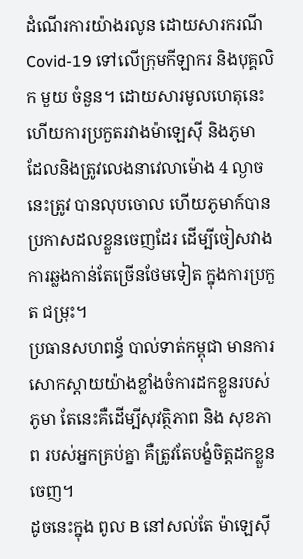ដំណើរការយ៉ាងរលូន ដោយសារករណី Covid-19 ទៅលើក្រុមកីឡាករ និងបុគ្គលិក មួយ ចំនួន។ ដោយសារមូលហេតុនេះហើយការប្រកួតរវាងម៉ាឡេស៊ី និងភូមា ដែលនិងត្រូវលេងនាវេលាម៉ោង 4 ល្ងាចនេះត្រូវ បានលុបចោល ហើយភូមាក៍បានប្រកាសដលខ្លួនចេញដែរ ដើម្បីចៀសវាងការឆ្លងកាន់តែច្រើនថែមទៀត ក្នុងការប្រកួត ជម្រុះ។
ប្រធានសហពន្ធ័ បាល់ទាត់កម្ពុជា មានការសោកស្តាយយ៉ាងខ្លាំងចំការដកខ្លួនរបស់ ភូមា តែនេះគឺដើម្បីសុវត្ថិភាព និង សុខភាព របស់អ្នកគ្រប់គ្នា គឺត្រូវតែបង្ខំចិត្តដកខ្លួនចេញ។
ដូចនេះក្នុង ពូល B នៅសល់តែ ម៉ាឡេស៊ី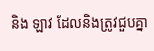និង ឡាវ ដែលនិងត្រូវជួបគ្នា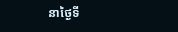នាថ្ងៃទី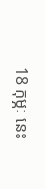18 កុម្ភៈ នេះ